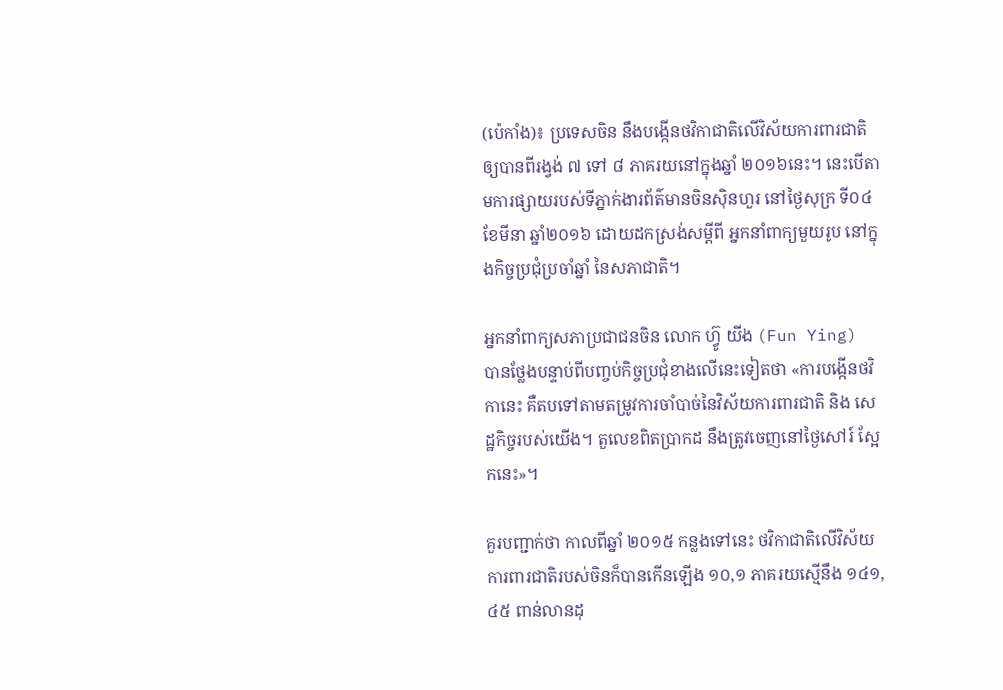(ប៉េកាំង)៖ ប្រទេសចិន នឹងបង្កើនថវិកាជាតិលើវិស័យការពារជាតិ ឲ្យបានពីរង្វង់ ៧ ទៅ ៨ ភាគរយនៅក្នុងឆ្នាំ ២០១៦នេះ។ នេះបើតាមការផ្សាយរបស់ទីភ្នាក់ងារព័ត៌មានចិនស៊ិនហួរ នៅថ្ងៃសុក្រ ទី០៤ ខែមីនា ឆ្នាំ២០១៦ ដោយដកស្រង់សម្តីពី អ្នកនាំពាក្យមួយរូប នៅក្នុងកិច្ចប្រជុំប្រចាំឆ្នាំ នៃសភាជាតិ។

អ្នកនាំពាក្យសភាប្រជាជនចិន លោក ហ្វ៊ូ យីង (Fun Ying) បានថ្លែងបន្ទាប់ពីបញ្ចប់កិច្ចប្រជុំខាងលើនេះទៀតថា «ការបង្កើនថវិកានេះ គឺតបទៅតាមតម្រូវការចាំបាច់នៃវិស័យការពារជាតិ និង សេដ្ឋកិច្ចរបស់យើង។ តួលេខពិតប្រាកដ នឹងត្រូវចេញនៅថ្ងៃសៅរ៍ ស្អែកនេះ»។

គួរបញ្ជាក់ថា កាលពីឆ្នាំ ២០១៥ កន្លងទៅនេះ ថវិកាជាតិលើវិស័យការពារជាតិរបស់ចិនក៏បានកើនឡើង ១០,១ ភាគរយស្មើនឹង ១៤១,៤៥ ពាន់លានដុ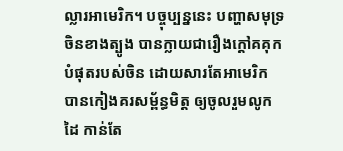ល្លារអាមេរិក។ បច្ចុប្បន្ននេះ បញ្ហាសមុទ្រចិនខាងត្បូង បានក្លាយជារឿងក្តៅគគុក បំផុតរបស់ចិន ដោយសារតែអាមេរិក បានកៀងគរសម្ព័ន្ធមិត្ត ឲ្យចូលរួមលូកដៃ កាន់តែ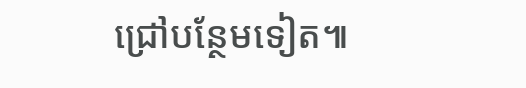ជ្រៅបន្ថែមទៀត៕